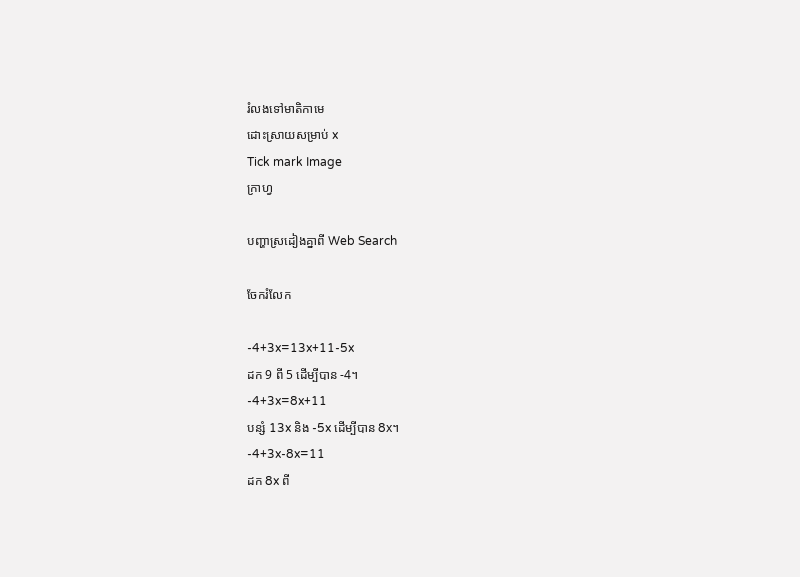រំលងទៅមាតិកាមេ
ដោះស្រាយសម្រាប់ x
Tick mark Image
ក្រាហ្វ

បញ្ហាស្រដៀងគ្នាពី Web Search

ចែករំលែក

-4+3x=13x+11-5x
ដក 9 ពី 5 ដើម្បីបាន -4។
-4+3x=8x+11
បន្សំ 13x និង -5x ដើម្បីបាន 8x។
-4+3x-8x=11
ដក 8x ពី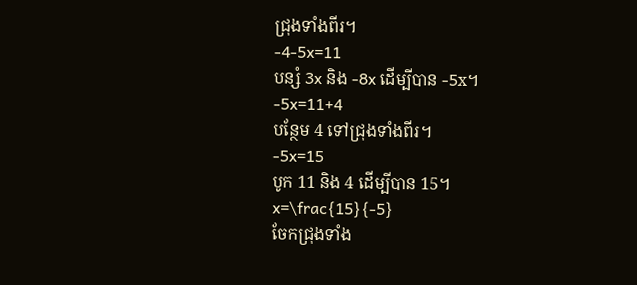ជ្រុងទាំងពីរ។
-4-5x=11
បន្សំ 3x និង -8x ដើម្បីបាន -5x។
-5x=11+4
បន្ថែម 4 ទៅជ្រុងទាំងពីរ។
-5x=15
បូក 11 និង 4 ដើម្បីបាន 15។
x=\frac{15}{-5}
ចែកជ្រុងទាំង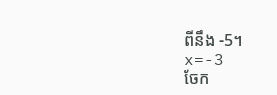ពីនឹង -5។
x=-3
ចែក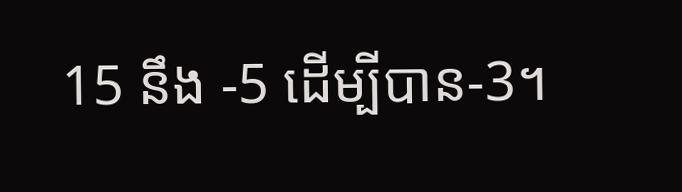15 នឹង -5 ដើម្បីបាន-3។